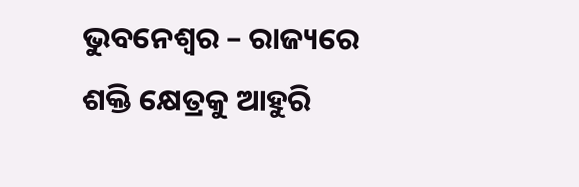ଭୁବନେଶ୍ୱର – ରାଜ୍ୟରେ ଶକ୍ତି କ୍ଷେତ୍ରକୁ ଆହୁରି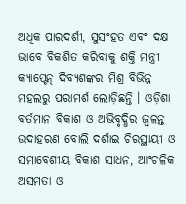ଅଧିକ ପାରଦର୍ଶୀ, ସୁସଂହତ ଏବଂ ଦକ୍ଷ ଭାବେ ବିକଶିତ କରିବାକୁ ଶକ୍ତି ମନ୍ତ୍ରୀ କ୍ୟାପ୍ଟେନ୍ ଦିବ୍ୟଶଙ୍କର ମିଶ୍ର ବିଭିନ୍ନ ମହଲରୁ ପରାମର୍ଶ ଲୋଡ଼ିଛନ୍ତି । ଓଡ଼ିଶା ବର୍ତମାନ ବିକାଶ ଓ ଅଭିବୃଦ୍ଧିର ଜ୍ୱଳନ୍ତ ଉଦାହରଣ ବୋଲି ଦର୍ଶାଇ ଚିରସ୍ଥାୟୀ ଓ ସମାବେଶୀୟ ବିକାଶ ସାଧନ, ଆଂଚଳିକ ଅସମତା ଓ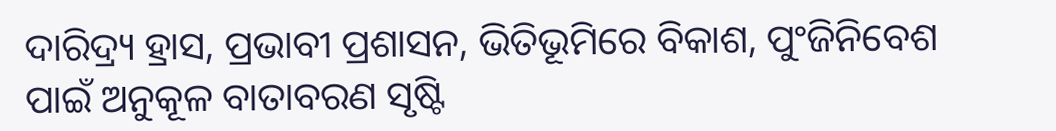ଦାରିଦ୍ର୍ୟ ହ୍ରାସ, ପ୍ରଭାବୀ ପ୍ରଶାସନ, ଭିତିଭୂମିରେ ବିକାଶ, ପୁଂଜିନିବେଶ ପାଇଁ ଅନୁକୂଳ ବାତାବରଣ ସୃଷ୍ଟି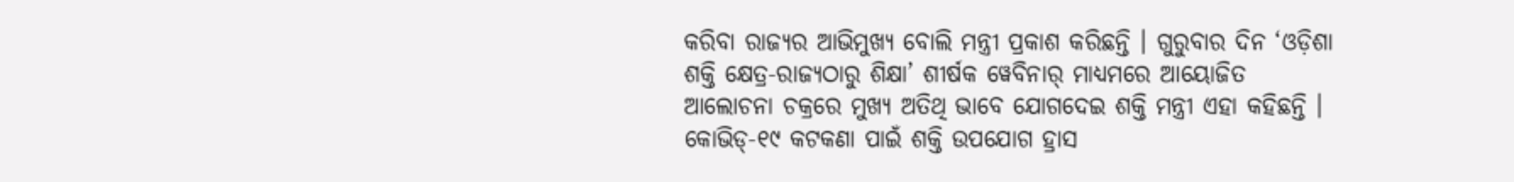କରିବା ରାଜ୍ୟର ଆଭିମୁଖ୍ୟ ବୋଲି ମନ୍ତ୍ରୀ ପ୍ରକାଶ କରିଛନ୍ତି । ଗୁରୁବାର ଦିନ ‘ଓଡ଼ିଶା ଶକ୍ତି କ୍ଷେତ୍ର-ରାଜ୍ୟଠାରୁ ଶିକ୍ଷା’ ଶୀର୍ଷକ ୱେବିନାର୍ ମାଧ୍ୟମରେ ଆୟୋଜିତ ଆଲୋଚନା ଚକ୍ରରେ ମୁଖ୍ୟ ଅତିଥି ଭାବେ ଯୋଗଦେଇ ଶକ୍ତି ମନ୍ତ୍ରୀ ଏହା କହିଛନ୍ତି ।
କୋଭିଡ୍-୧୯ କଟକଣା ପାଇଁ ଶକ୍ତି ଉପଯୋଗ ହ୍ରାସ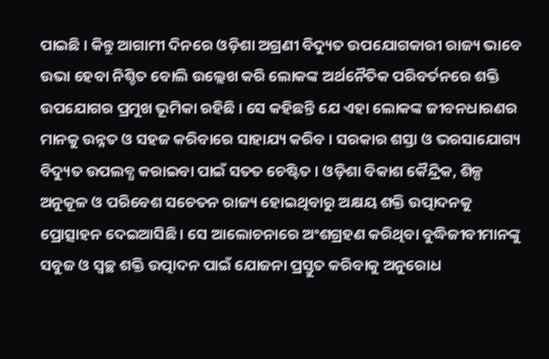ପାଇଛି । କିନ୍ତୁ ଆଗାମୀ ଦିନରେ ଓଡ଼ିଶା ଅଗ୍ରଣୀ ବିଦ୍ୟୁତ ଉପଯୋଗକାରୀ ରାଜ୍ୟ ଭାବେ ଉଭା ହେବା ନିଶ୍ଚିତ ବୋଲି ଉଲ୍ଲେଖ କରି ଲୋକଙ୍କ ଅର୍ଥନୈତିକ ପରିବର୍ତନରେ ଶକ୍ତି ଉପଯୋଗର ପ୍ରମୁଖ ଭୂମିକା ରହିଛି । ସେ କହିଛନ୍ତି ଯେ ଏହା ଲୋକଙ୍କ ଜୀବନଧାରଣର ମାନକୁ ଉନ୍ନତ ଓ ସହଜ କରିବାରେ ସାହାଯ୍ୟ କରିବ । ସରକାର ଶସ୍ତା ଓ ଭରସାଯୋଗ୍ୟ ବିଦ୍ୟୁତ ଉପଲବ୍ଧ କରାଇବା ପାଇଁ ସତତ ଚେଷ୍ଟିତ । ଓଡ଼ିଶା ବିକାଶ କୈନ୍ଦ୍ରିକ, ଶିଳ୍ପ ଅନୁକୂଳ ଓ ପରିବେଶ ସଚେତନ ରାଜ୍ୟ ହୋଇଥିବାରୁ ଅକ୍ଷୟ ଶକ୍ତି ଉତ୍ପାଦନକୁ ପ୍ରୋତ୍ସାହନ ଦେଇଆସିଛି । ସେ ଆଲୋଚନାରେ ଅଂଶଗ୍ରହଣ କରିଥିବା ବୁଦ୍ଧିଜୀବୀମାନଙ୍କୁ ସବୁଜ ଓ ସ୍ୱଚ୍ଛ ଶକ୍ତି ଉତ୍ପାଦନ ପାଇଁ ଯୋଜନା ପ୍ରସ୍ତୁତ କରିବାକୁ ଅନୁରୋଧ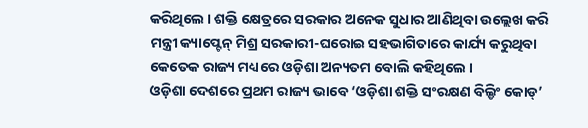କରିଥିଲେ । ଶକ୍ତି କ୍ଷେତ୍ରରେ ସରକାର ଅନେକ ସୁଧାର ଆଣିଥିବା ଉଲ୍ଲେଖ କରି ମନ୍ତ୍ରୀ କ୍ୟାପ୍ଟେନ୍ ମିଶ୍ର ସରକାରୀ-ଘରୋଇ ସହଭାଗିତାରେ କାର୍ଯ୍ୟ କରୁଥିବା କେତେକ ରାଜ୍ୟ ମଧ୍ୟରେ ଓଡ଼ିଶା ଅନ୍ୟତମ ବୋଲି କହିଥିଲେ ।
ଓଡ଼ିଶା ଦେଶରେ ପ୍ରଥମ ରାଜ୍ୟ ଭାବେ ‘ଓଡ଼ିଶା ଶକ୍ତି ସଂରକ୍ଷଣ ବିଲ୍ଡିଂ କୋଡ୍’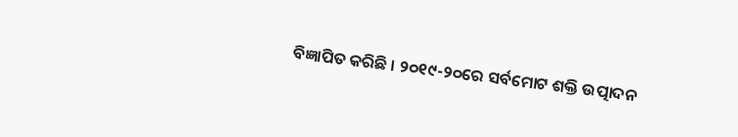ବିଜ୍ଞାପିତ କରିଛି । ୨୦୧୯-୨୦ରେ ସର୍ବମୋଟ ଶକ୍ତି ଉତ୍ପାଦନ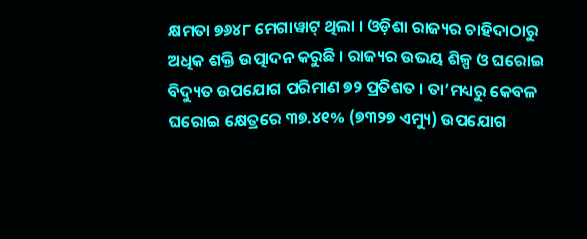କ୍ଷମତା ୭୬୪୮ ମେଗାୱାଟ୍ ଥିଲା । ଓଡ଼ିଶା ରାଜ୍ୟର ଚାହିଦାଠାରୁ ଅଧିକ ଶକ୍ତି ଉତ୍ପାଦନ କରୁଛି । ରାଜ୍ୟର ଉଭୟ ଶିଳ୍ପ ଓ ଘରୋଇ ବିଦ୍ୟୁତ ଉପଯୋଗ ପରିମାଣ ୭୨ ପ୍ରତିଶତ । ତା’ମଧ୍ୟରୁ କେବଳ ଘରୋଇ କ୍ଷେତ୍ରରେ ୩୭.୪୧% (୭୩୨୭ ଏମ୍ୟୁ) ଉପଯୋଗ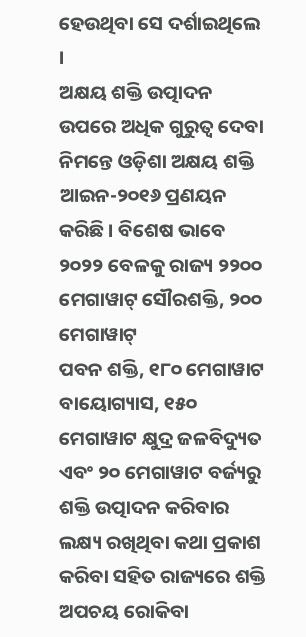ହେଉଥିବା ସେ ଦର୍ଶାଇଥିଲେ ।
ଅକ୍ଷୟ ଶକ୍ତି ଉତ୍ପାଦନ ଉପରେ ଅଧିକ ଗୁରୁତ୍ୱ ଦେବା ନିମନ୍ତେ ଓଡ଼ିଶା ଅକ୍ଷୟ ଶକ୍ତି ଆଇନ-୨୦୧୬ ପ୍ରଣୟନ କରିଛି । ବିଶେଷ ଭାବେ ୨୦୨୨ ବେଳକୁ ରାଜ୍ୟ ୨୨୦୦ ମେଗାୱାଟ୍ ସୌରଶକ୍ତି, ୨୦୦ ମେଗାୱାଟ୍
ପବନ ଶକ୍ତି, ୧୮୦ ମେଗାୱାଟ ବାୟୋଗ୍ୟାସ, ୧୫୦ ମେଗାୱାଟ କ୍ଷୁଦ୍ର ଜଳବିଦ୍ୟୁତ ଏବଂ ୨୦ ମେଗାୱାଟ ବର୍ଜ୍ୟରୁ ଶକ୍ତି ଉତ୍ପାଦନ କରିବାର ଲକ୍ଷ୍ୟ ରଖିଥିବା କଥା ପ୍ରକାଶ କରିବା ସହିତ ରାଜ୍ୟରେ ଶକ୍ତି ଅପଚୟ ରୋକିବା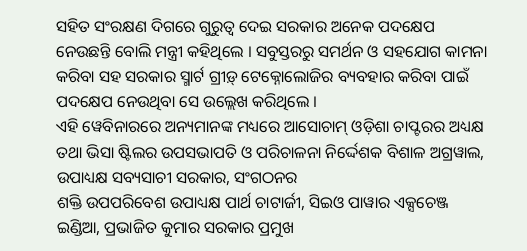ସହିତ ସଂରକ୍ଷଣ ଦିଗରେ ଗୁରୁତ୍ୱ ଦେଇ ସରକାର ଅନେକ ପଦକ୍ଷେପ ନେଉଛନ୍ତି ବୋଲି ମନ୍ତ୍ରୀ କହିଥିଲେ । ସବୁସ୍ତରରୁ ସମର୍ଥନ ଓ ସହଯୋଗ କାମନା କରିବା ସହ ସରକାର ସ୍ମାର୍ଟ ଗ୍ରୀଡ଼୍ ଟେକ୍ନୋଲୋଜିର ବ୍ୟବହାର କରିବା ପାଇଁ ପଦକ୍ଷେପ ନେଉଥିବା ସେ ଉଲ୍ଲେଖ କରିଥିଲେ ।
ଏହି ୱେବିନାରରେ ଅନ୍ୟମାନଙ୍କ ମଧ୍ୟରେ ଆସୋଚାମ୍ ଓଡ଼ିଶା ଚାପ୍ଟରର ଅଧ୍ୟକ୍ଷ ତଥା ଭିସା ଷ୍ଟିଲର ଉପସଭାପତି ଓ ପରିଚାଳନା ନିର୍ଦ୍ଦେଶକ ବିଶାଳ ଅଗ୍ରୱାଲ, ଉପାଧ୍ୟକ୍ଷ ସବ୍ୟସାଚୀ ସରକାର, ସଂଗଠନର
ଶକ୍ତି ଉପପରିବେଶ ଉପାଧ୍ୟକ୍ଷ ପାର୍ଥ ଚାଟାର୍ଜୀ, ସିଇଓ ପାୱାର ଏକ୍ସଚେଞ୍ଜ ଇଣ୍ଡିଆ, ପ୍ରଭାଜିତ କୁମାର ସରକାର ପ୍ରମୁଖ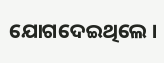ଯୋଗଦେଇଥିଲେ ।